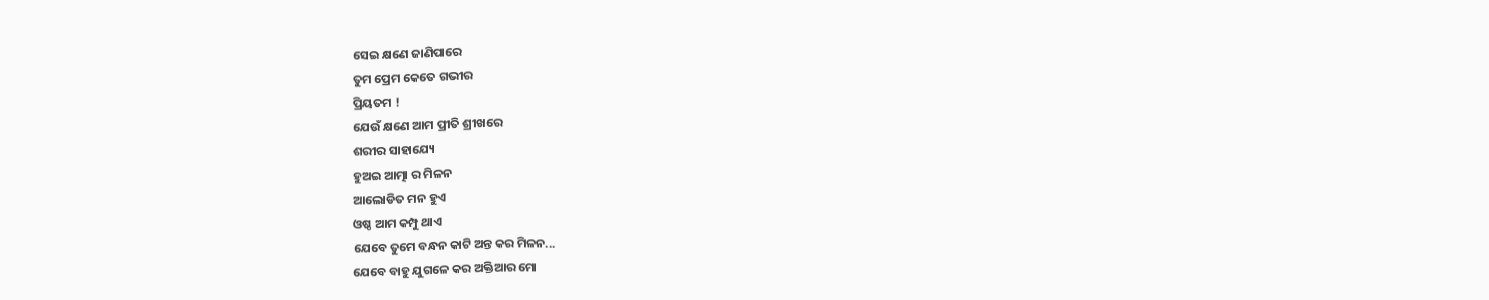ସେଇ କ୍ଷଣେ ଜାଣିପାରେ
ତୁମ ପ୍ରେମ କେତେ ଗଭୀର
ପ୍ରିୟତମ !
ଯେଉଁ କ୍ଷଣେ ଆମ ପ୍ରୀତି ଶ୍ରୀଖରେ
ଶରୀର ସାହାଯ୍ୟେ
ହୁଅଇ ଆତ୍ମା ର ମିଳନ
ଆଲୋଡିତ ମନ ହୁଏ
ଓଷ୍ଠ ଆମ କମ୍ପୁ ଥାଏ
ଯେବେ ତୁମେ ବନ୍ଧନ କାଟି ଅନ୍ତ କର ମିଳନ...
ଯେବେ ବାହୁ ଯୁଗଳେ କର ଅକ୍ତିଆର ମୋ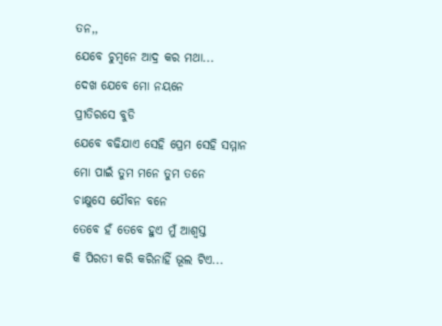ତନ,,
ଯେବେ ଚୁମ୍ବନେ ଆଦ୍ର କର ମଥା...
ଦେଖ ଯେବେ ମୋ ନୟନେ
ପ୍ରୀତିରସେ ବୁଡି
ଯେବେ ବଢିଯାଏ ସେହି ପ୍ରେମ ସେହି ସମ୍ମାନ
ମୋ ପାଇଁ ତୁମ ମନେ ତୁମ ତନେ
ଚାକ୍ଷୁସେ ଯୌବନ ବନେ
ତେବେ ହଁ ତେବେ ହୁଏ ମୁଁ ଆଶ୍ବସ୍ତ
କି ପିରତୀ କରି କରିନାହିଁ ଭୂଲ ଟିଏ...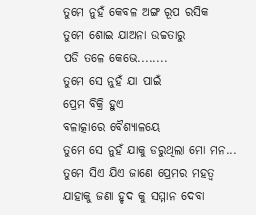ତୁମେ ନୁହଁ କେବଳ ଅଙ୍ଗ ରୂପ ରସିକ
ତୁମେ ଶୋଇ ଯାଅନା ଉଚ୍ଚତାରୁ
ପଡି ତଳେ କେଭେ........
ତୁମେ ସେ ନୁହଁ ଯା ପାଇଁ
ପ୍ରେମ ବିକ୍ରି ହୁଏ
ବଳାତ୍କାରେ ବୈଶ୍ୟାଳୟେ
ତୁମେ ସେ ନୁହଁ ଯାକୁ ଡରୁଥିଲା ମୋ ମନ...
ତୁମେ ସିଏ ଯିଏ ଜାଣେ ପ୍ରେମର ମହତ୍ବ
ଯାହାକୁ ଜଣା ହୃଦ କୁ ସମ୍ମାନ ଦେବା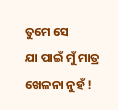ତୁମେ ସେ
ଯା ପାଇଁ ମୁଁ ମାତ୍ର ଖେଳନା ନୁହଁ !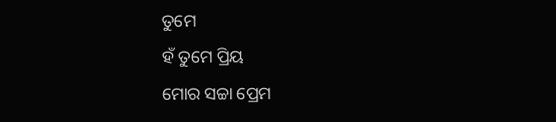ତୁମେ
ହଁ ତୁମେ ପ୍ରିୟ
ମୋର ସଚ୍ଚା ପ୍ରେମ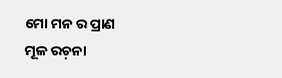ମୋ ମନ ର ପ୍ରାଣ
ମୂଳ ରଚ଼ନା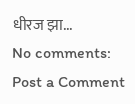धीरज झा...
No comments:
Post a Comment